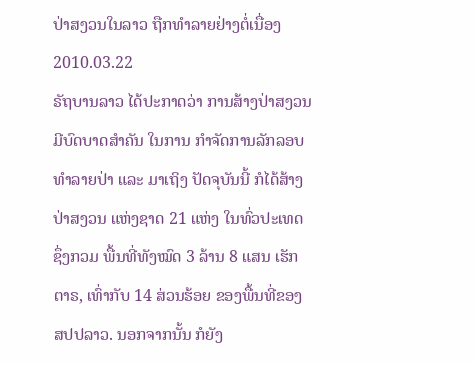ປ່າສງວນໃນລາວ ຖືກທໍາລາຍຢ່າງຕໍ່ເນື່ອງ
2010.03.22
ຣັຖບານລາວ ໄດ້ປະກາດວ່າ ການສ້າງປ່າສງວນ ມີບົດບາດສຳຄັນ ໃນການ ກຳຈັດການລັກລອບ ທຳລາຍປ່າ ແລະ ມາເຖິງ ປັດຈຸບັນນີ້ ກໍໄດ້ສ້າງ ປ່າສງວນ ແຫ່ງຊາດ 21 ແຫ່ງ ໃນທົ່ວປະເທດ ຊຶ່ງກວມ ພື້ນທີ່ທັງໝົດ 3 ລ້ານ 8 ແສນ ເຮັກຕາຣ, ເທົ່າກັບ 14 ສ່ວນຮ້ອຍ ຂອງພື້ນທີ່ຂອງ ສປປລາວ. ນອກຈາກນັ້ນ ກໍຍັງ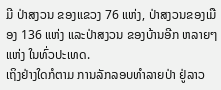ມີ ປ່າສງວນ ຂອງແຂວງ 76 ແຫ່ງ, ປ່າສງວນຂອງເມືອງ 136 ແຫ່ງ ແລະປ່າສງວນ ຂອງບ້ານອີກ ຫລາຍໆແຫ່ງ ໃນທົ່ວປະເທດ.
ເຖິງຢ່າງໃດກໍຕາມ ການລັກລອບທຳລາຍປ່າ ຢູ່ລາວ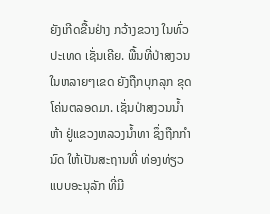ຍັງເກີດຂື້ນຢ່າງ ກວ້າງຂວາງ ໃນທົ່ວປະເທດ ເຊັ່ນເຄີຍ. ພື້ນທີ່ປ່າສງວນ ໃນຫລາຍໆເຂດ ຍັງຖືກບຸກລຸກ ຂຸດໂຄ່ນຕລອດມາ. ເຊັ່ນປ່າສງວນນ້ຳຫ້າ ຢູ່ແຂວງຫລວງນ້ຳທາ ຊຶ່ງຖືກກຳນົດ ໃຫ້ເປັນສະຖານທີ່ ທ່ອງທ່ຽວ ແບບອະນຸລັກ ທີ່ມີ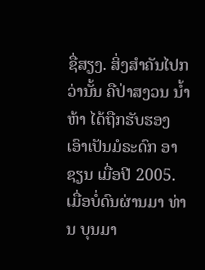ຊື່ສຽງ. ສິ່ງສຳຄັນໄປກວ່ານັ້ນ ຄືປ່າສງວນ ນ້ຳຫ້າ ໄດ້ຖືກຮັບຮອງ ເອົາເປັນມໍຣະດົກ ອາຊຽນ ເມື່ອປີ 2005.
ເມື່ອບໍ່ດົນຜ່ານມາ ທ່ານ ບຸນມາ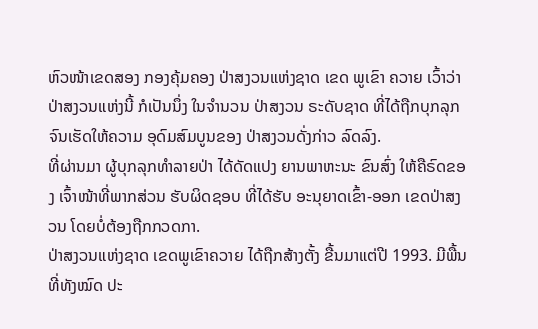ຫົວໜ້າເຂດສອງ ກອງຄຸ້ມຄອງ ປ່າສງວນແຫ່ງຊາດ ເຂດ ພູເຂົາ ຄວາຍ ເວົ້າວ່າ ປ່າສງວນແຫ່ງນີ້ ກໍເປັນນຶ່ງ ໃນຈຳນວນ ປ່າສງວນ ຣະດັບຊາດ ທີ່ໄດ້ຖືກບຸກລຸກ ຈົນເຮັດໃຫ້ຄວາມ ອຸດົມສົມບູນຂອງ ປ່າສງວນດັ່ງກ່າວ ລົດລົງ.
ທີ່ຜ່ານມາ ຜູ້ບຸກລຸກທຳລາຍປ່າ ໄດ້ດັດແປງ ຍານພາຫະນະ ຂົນສົ່ງ ໃຫ້ຄືຣົດຂອງ ເຈົ້າໜ້າທີ່ພາກສ່ວນ ຮັບຜິດຊອບ ທີ່ໄດ້ຮັບ ອະນຸຍາດເຂົ້າ-ອອກ ເຂດປ່າສງວນ ໂດຍບໍ່ຕ້ອງຖືກກວດກາ.
ປ່າສງວນແຫ່ງຊາດ ເຂດພູເຂົາຄວາຍ ໄດ້ຖືກສ້າງຕັ້ງ ຂື້ນມາແຕ່ປີ 1993. ມີພື້ນທີ່ທັງໝົດ ປະ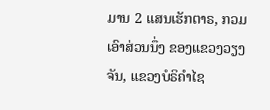ມານ 2 ແສນເຮັກຕາຣ, ກວມເອົາສ່ວນນຶ່ງ ຂອງແຂວງວຽງຈັນ, ແຂວງບໍຣິຄຳໄຊ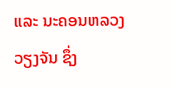ແລະ ນະຄອນຫລວງ ວຽງຈັນ ຊຶ່ງ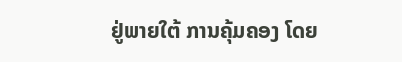ຢູ່ພາຍໃຕ້ ການຄຸ້ມຄອງ ໂດຍ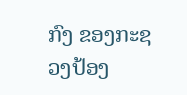ກົງ ຂອງກະຊວງປ້ອງ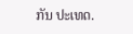ກັນ ປະເທດ.